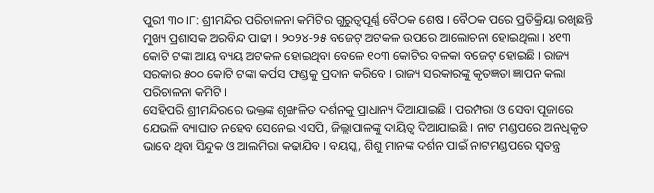ପୁରୀ ୩୦।୮: ଶ୍ରୀମନ୍ଦିର ପରିଚାଳନା କମିଟିର ଗୁରୁତ୍ବପୂର୍ଣ୍ଣ ବୈଠକ ଶେଷ । ବୈଠକ ପରେ ପ୍ରତିକ୍ରିୟା ରଖିଛନ୍ତି ମୁଖ୍ୟ ପ୍ରଶାସକ ଅରବିନ୍ଦ ପାଢୀ । ୨୦୨୪-୨୫ ବଜେଟ୍ ଅଟକଳ ଉପରେ ଆଲୋଚନା ହୋଇଥିଲା । ୪୧୩ କୋଟି ଟଙ୍କା ଆୟ ବ୍ୟୟ ଅଟକଳ ହୋଇଥିବା ବେଳେ ୧୦୩ କୋଟିର ବଳକା ବଜେଟ୍ ହୋଇଛି । ରାଜ୍ୟ ସରକାର ୫୦୦ କୋଟି ଟଙ୍କା କର୍ପସ ଫଣ୍ଡକୁ ପ୍ରଦାନ କରିବେ । ରାଜ୍ୟ ସରକାରଙ୍କୁ କୃତଜ୍ଞତା ଜ୍ଞାପନ କଲା ପରିଚାଳନା କମିଟି ।
ସେହିପରି ଶ୍ରୀମନ୍ଦିରରେ ଭକ୍ତଙ୍କ ଶୃଙ୍ଖଳିତ ଦର୍ଶନକୁ ପ୍ରାଧାନ୍ୟ ଦିଆଯାଇଛି । ପରମ୍ପରା ଓ ସେବା ପୂଜାରେ ଯେଭଳି ବ୍ୟାଘାତ ନହେବ ସେନେଇ ଏସପି, ଜିଲ୍ଲାପାଳଙ୍କୁ ଦାୟିତ୍ଵ ଦିଆଯାଇଛି । ନାଟ ମଣ୍ଡପରେ ଅନଧିକୃତ ଭାବେ ଥିବା ସିନ୍ଦୁକ ଓ ଆଲମିରା କଢାଯିବ । ବୟସ୍କ, ଶିଶୁ ମାନଙ୍କ ଦର୍ଶନ ପାଇଁ ନାଟମଣ୍ଡପରେ ସ୍ବତନ୍ତ୍ର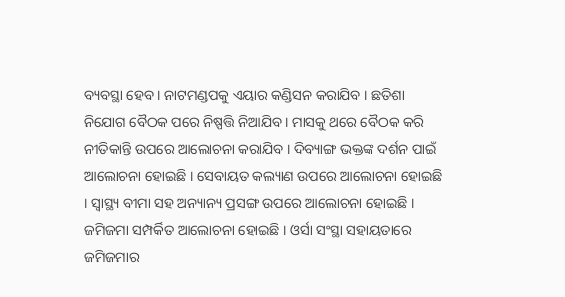ବ୍ୟବସ୍ଥା ହେବ । ନାଟମଣ୍ଡପକୁ ଏୟାର କଣ୍ଡିସନ କରାଯିବ । ଛତିଶା ନିଯୋଗ ବୈଠକ ପରେ ନିଷ୍ପତ୍ତି ନିଆଯିବ । ମାସକୁ ଥରେ ବୈଠକ କରି ନୀତିକାନ୍ତି ଉପରେ ଆଲୋଚନା କରାଯିବ । ଦିବ୍ୟାଙ୍ଗ ଭକ୍ତଙ୍କ ଦର୍ଶନ ପାଇଁ ଆଲୋଚନା ହୋଇଛି । ସେବାୟତ କଲ୍ୟାଣ ଉପରେ ଆଲୋଚନା ହୋଇଛି । ସ୍ବାସ୍ଥ୍ୟ ବୀମା ସହ ଅନ୍ୟାନ୍ୟ ପ୍ରସଙ୍ଗ ଉପରେ ଆଲୋଚନା ହୋଇଛି । ଜମିଜମା ସମ୍ପର୍କିତ ଆଲୋଚନା ହୋଇଛି । ଓର୍ସା ସଂସ୍ଥା ସହାୟତାରେ ଜମିଜମାର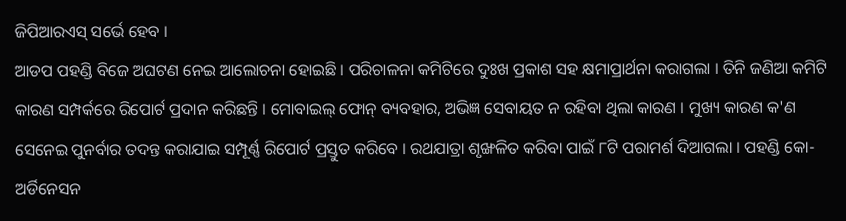ଜିପିଆରଏସ୍ ସର୍ଭେ ହେବ ।
ଆଡପ ପହଣ୍ଡି ବିଜେ ଅଘଟଣ ନେଇ ଆଲୋଚନା ହୋଇଛି । ପରିଚାଳନା କମିଟିରେ ଦୁଃଖ ପ୍ରକାଶ ସହ କ୍ଷମାପ୍ରାର୍ଥନା କରାଗଲା । ତିନି ଜଣିଆ କମିଟି କାରଣ ସମ୍ପର୍କରେ ରିପୋର୍ଟ ପ୍ରଦାନ କରିଛନ୍ତି । ମୋବାଇଲ୍ ଫୋନ୍ ବ୍ୟବହାର, ଅଭିଜ୍ଞ ସେବାୟତ ନ ରହିବା ଥିଲା କାରଣ । ମୁଖ୍ୟ କାରଣ କ'ଣ ସେନେଇ ପୁନର୍ବାର ତଦନ୍ତ କରାଯାଇ ସମ୍ପୂର୍ଣ୍ଣ ରିପୋର୍ଟ ପ୍ରସ୍ତୁତ କରିବେ । ରଥଯାତ୍ରା ଶୃଙ୍ଖଳିତ କରିବା ପାଇଁ ୮ଟି ପରାମର୍ଶ ଦିଆଗଲା । ପହଣ୍ଡି କୋ-ଅର୍ଡିନେସନ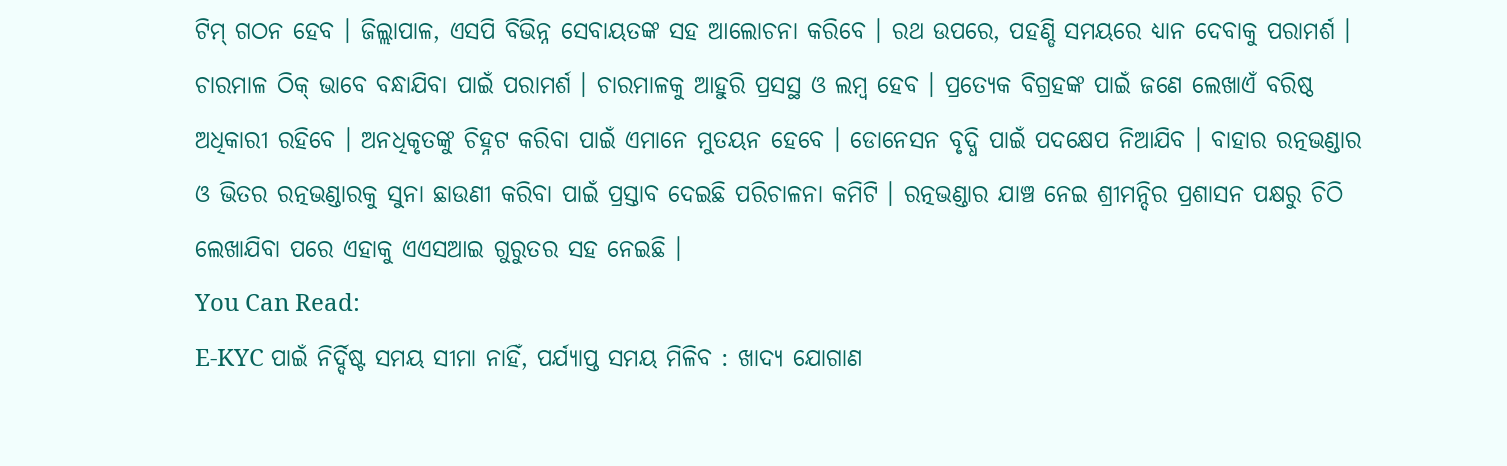ଟିମ୍ ଗଠନ ହେବ । ଜିଲ୍ଲାପାଳ, ଏସପି ବିଭିନ୍ନ ସେବାୟତଙ୍କ ସହ ଆଲୋଚନା କରିବେ । ରଥ ଉପରେ, ପହଣ୍ଡି ସମୟରେ ଧ୍ୟାନ ଦେବାକୁ ପରାମର୍ଶ । ଚାରମାଳ ଠିକ୍ ଭାବେ ବନ୍ଧାଯିବା ପାଇଁ ପରାମର୍ଶ । ଚାରମାଳକୁ ଆହୁରି ପ୍ରସସ୍ଥ ଓ ଲମ୍ବ ହେବ । ପ୍ରତ୍ୟେକ ବିଗ୍ରହଙ୍କ ପାଇଁ ଜଣେ ଲେଖାଏଁ ବରିଷ୍ଠ ଅଧିକାରୀ ରହିବେ । ଅନଧିକୃତଙ୍କୁ ଚିହ୍ନଟ କରିବା ପାଇଁ ଏମାନେ ମୁତୟନ ହେବେ । ଡୋନେସନ ବୃଦ୍ଧି ପାଇଁ ପଦକ୍ଷେପ ନିଆଯିବ । ବାହାର ରତ୍ନଭଣ୍ଡାର ଓ ଭିତର ରତ୍ନଭଣ୍ଡାରକୁ ସୁନା ଛାଉଣୀ କରିବା ପାଇଁ ପ୍ରସ୍ତାବ ଦେଇଛି ପରିଚାଳନା କମିଟି । ରତ୍ନଭଣ୍ଡାର ଯାଞ୍ଚ ନେଇ ଶ୍ରୀମନ୍ଦିର ପ୍ରଶାସନ ପକ୍ଷରୁ ଚିଠି ଲେଖାଯିବା ପରେ ଏହାକୁ ଏଏସଆଇ ଗୁରୁତର ସହ ନେଇଛି ।
You Can Read:
E-KYC ପାଇଁ ନିର୍ଦ୍ଦିଷ୍ଟ ସମୟ ସୀମା ନାହିଁ, ପର୍ଯ୍ୟାପ୍ତ ସମୟ ମିଳିବ : ଖାଦ୍ୟ ଯୋଗାଣ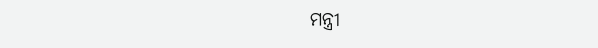ମନ୍ତ୍ରୀ